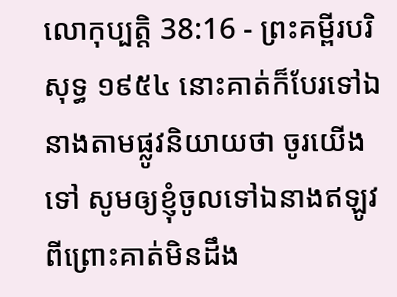លោកុប្បត្តិ 38:16 - ព្រះគម្ពីរបរិសុទ្ធ ១៩៥៤ នោះគាត់ក៏បែរទៅឯនាងតាមផ្លូវនិយាយថា ចូរយើងទៅ សូមឲ្យខ្ញុំចូលទៅឯនាងឥឡូវ ពីព្រោះគាត់មិនដឹង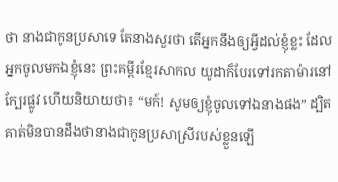ថា នាងជាកូនប្រសាទេ តែនាងសួរថា តើអ្នកនឹងឲ្យអ្វីដល់ខ្ញុំខ្លះ ដែលអ្នកចូលមកឯខ្ញុំនេះ ព្រះគម្ពីរខ្មែរសាកល យូដាក៏បែរទៅរកតាម៉ារនៅក្បែរផ្លូវ ហើយនិយាយថា៖ “មក៍! សូមឲ្យខ្ញុំចូលទៅឯនាងផង” ដ្បិតគាត់មិនបានដឹងថានាងជាកូនប្រសាស្រីរបស់ខ្លួនឡើ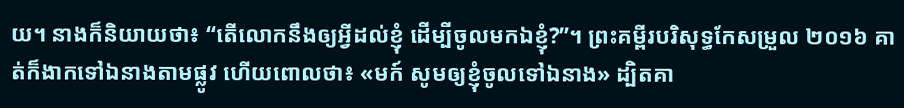យ។ នាងក៏និយាយថា៖ “តើលោកនឹងឲ្យអ្វីដល់ខ្ញុំ ដើម្បីចូលមកឯខ្ញុំ?”។ ព្រះគម្ពីរបរិសុទ្ធកែសម្រួល ២០១៦ គាត់ក៏ងាកទៅឯនាងតាមផ្លូវ ហើយពោលថា៖ «មក៍ សូមឲ្យខ្ញុំចូលទៅឯនាង» ដ្បិតគា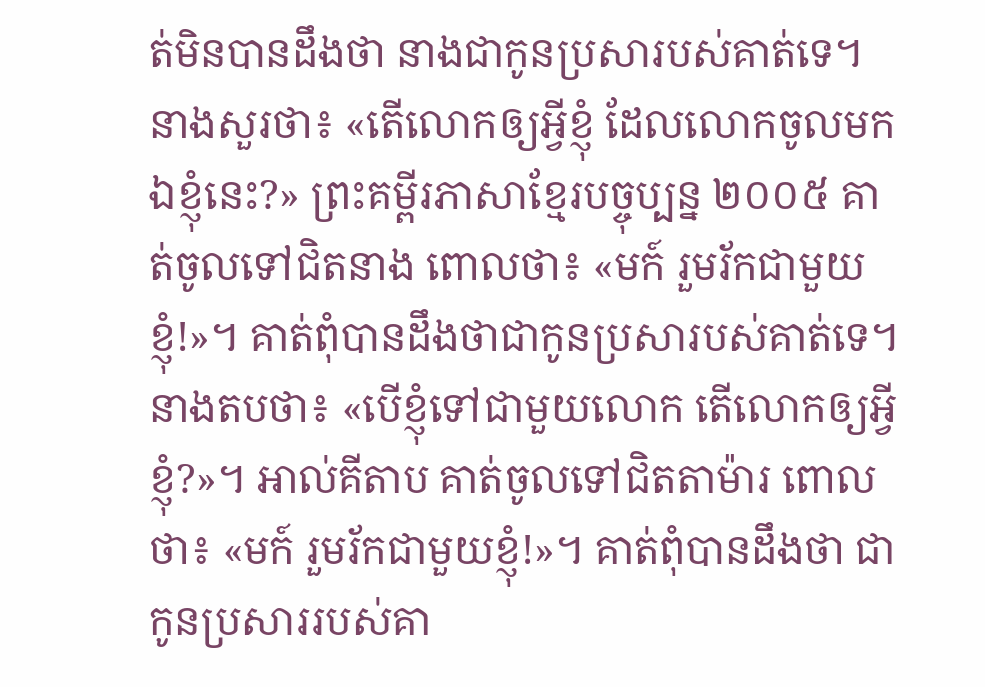ត់មិនបានដឹងថា នាងជាកូនប្រសារបស់គាត់ទេ។ នាងសួរថា៖ «តើលោកឲ្យអ្វីខ្ញុំ ដែលលោកចូលមកឯខ្ញុំនេះ?» ព្រះគម្ពីរភាសាខ្មែរបច្ចុប្បន្ន ២០០៥ គាត់ចូលទៅជិតនាង ពោលថា៖ «មក៍ រួមរ័កជាមួយខ្ញុំ!»។ គាត់ពុំបានដឹងថាជាកូនប្រសារបស់គាត់ទេ។ នាងតបថា៖ «បើខ្ញុំទៅជាមួយលោក តើលោកឲ្យអ្វីខ្ញុំ?»។ អាល់គីតាប គាត់ចូលទៅជិតតាម៉ារ ពោលថា៖ «មក៍ រួមរ័កជាមួយខ្ញុំ!»។ គាត់ពុំបានដឹងថា ជាកូនប្រសាររបស់គា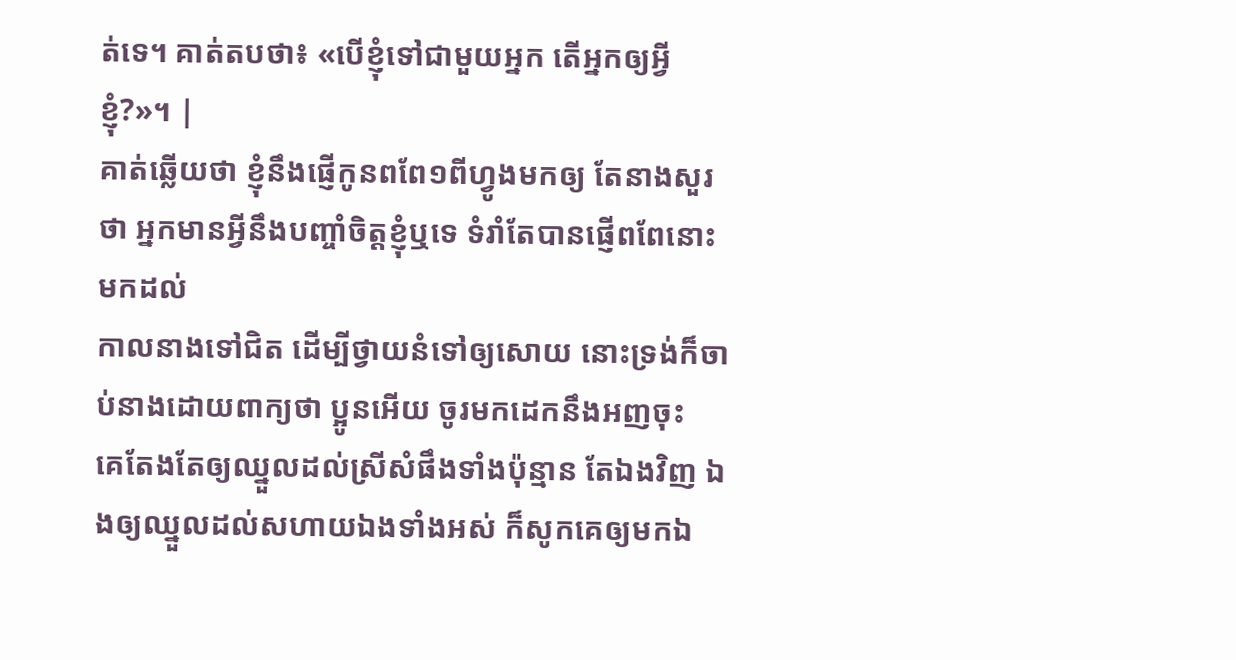ត់ទេ។ គាត់តបថា៖ «បើខ្ញុំទៅជាមួយអ្នក តើអ្នកឲ្យអ្វីខ្ញុំ?»។ |
គាត់ឆ្លើយថា ខ្ញុំនឹងផ្ញើកូនពពែ១ពីហ្វូងមកឲ្យ តែនាងសួរថា អ្នកមានអ្វីនឹងបញ្ចាំចិត្តខ្ញុំឬទេ ទំរាំតែបានផ្ញើពពែនោះមកដល់
កាលនាងទៅជិត ដើម្បីថ្វាយនំទៅឲ្យសោយ នោះទ្រង់ក៏ចាប់នាងដោយពាក្យថា ប្អូនអើយ ចូរមកដេកនឹងអញចុះ
គេតែងតែឲ្យឈ្នួលដល់ស្រីសំផឹងទាំងប៉ុន្មាន តែឯងវិញ ឯងឲ្យឈ្នួលដល់សហាយឯងទាំងអស់ ក៏សូកគេឲ្យមកឯ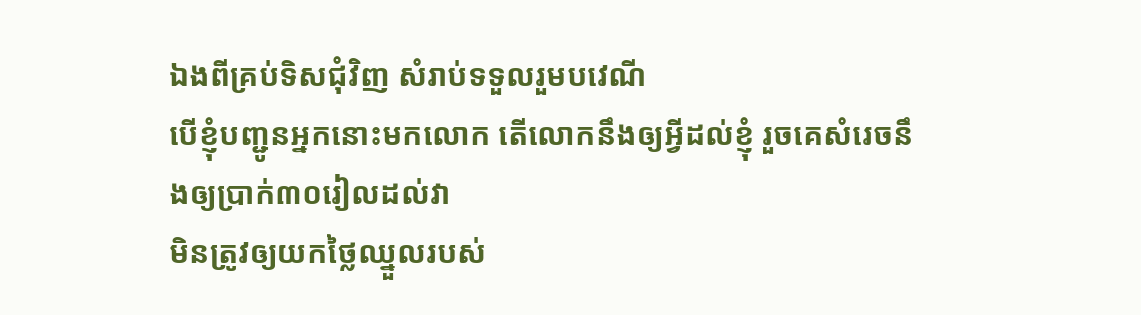ឯងពីគ្រប់ទិសជុំវិញ សំរាប់ទទួលរួមបវេណី
បើខ្ញុំបញ្ជូនអ្នកនោះមកលោក តើលោកនឹងឲ្យអ្វីដល់ខ្ញុំ រួចគេសំរេចនឹងឲ្យប្រាក់៣០រៀលដល់វា
មិនត្រូវឲ្យយកថ្លៃឈ្នួលរបស់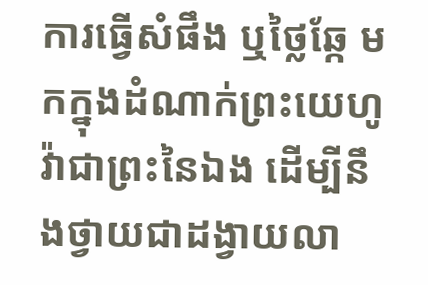ការធ្វើសំផឹង ឬថ្លៃឆ្កែ មកក្នុងដំណាក់ព្រះយេហូវ៉ាជាព្រះនៃឯង ដើម្បីនឹងថ្វាយជាដង្វាយលា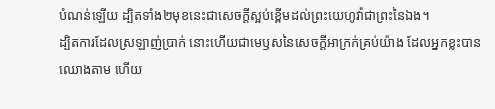បំណន់ឡើយ ដ្បិតទាំង២មុខនេះជាសេចក្ដីស្អប់ខ្ពើមដល់ព្រះយេហូវ៉ាជាព្រះនៃឯង។
ដ្បិតការដែលស្រឡាញ់ប្រាក់ នោះហើយជាមេឫសនៃសេចក្ដីអាក្រក់គ្រប់យ៉ាង ដែលអ្នកខ្លះបានឈោងតាម ហើយ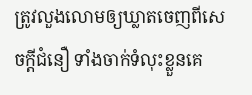ត្រូវលួងលោមឲ្យឃ្លាតចេញពីសេចក្ដីជំនឿ ទាំងចាក់ទំលុះខ្លួនគេ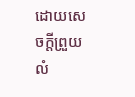ដោយសេចក្ដីព្រួយលំ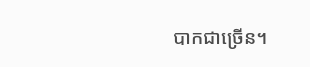បាកជាច្រើន។